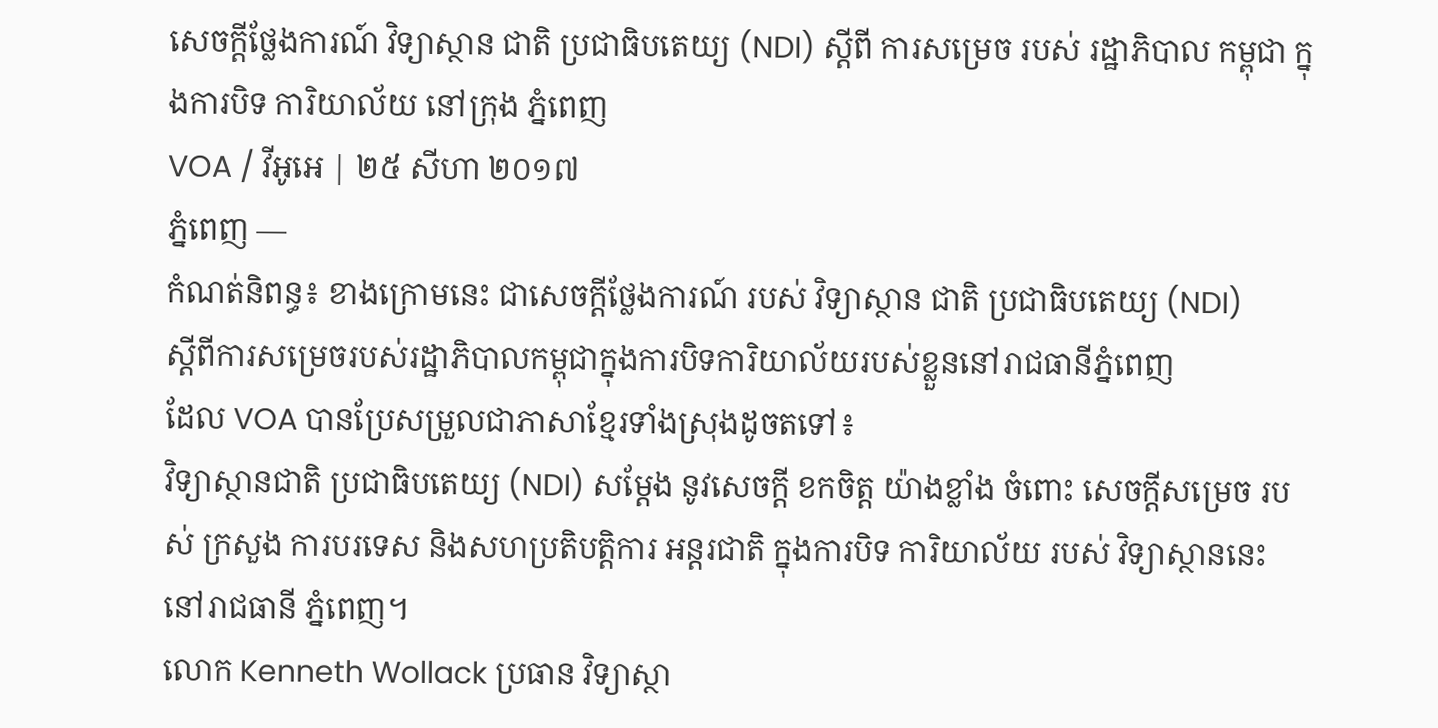សេចក្តីថ្លែងការណ៍ វិទ្យាស្ថាន ជាតិ ប្រជាធិបតេយ្យ (NDI) ស្តីពី ការសម្រេច របស់ រដ្ឋាភិបាល កម្ពុជា ក្នុងការបិទ ការិយាល័យ នៅក្រុង ភ្នំពេញ
VOA / វីអូអេ | ២៥ សីហា ២០១៧
ភ្នំពេញ —
កំណត់និពន្ធ៖ ខាងក្រោមនេះ ជាសេចក្តីថ្លែងការណ៍ របស់ វិទ្យាស្ថាន ជាតិ ប្រជាធិបតេយ្យ (NDI)
ស្តីពីការសម្រេចរបស់រដ្ឋាភិបាលកម្ពុជាក្នុងការបិទការិយាល័យរបស់ខ្លួននៅរាជធានីភ្នំពេញ
ដែល VOA បានប្រែសម្រួលជាភាសាខ្មែរទាំងស្រុងដូចតទៅ៖
វិទ្យាស្ថានជាតិ ប្រជាធិបតេយ្យ (NDI) សម្តែង នូវសេចក្តី ខកចិត្ត យ៉ាងខ្លាំង ចំពោះ សេចក្តីសម្រេច របស់ ក្រសួង ការបរទេស និងសហប្រតិបត្តិការ អន្តរជាតិ ក្នុងការបិទ ការិយាល័យ របស់ វិទ្យាស្ថាននេះ នៅរាជធានី ភ្នំពេញ។
លោក Kenneth Wollack ប្រធាន វិទ្យាស្ថា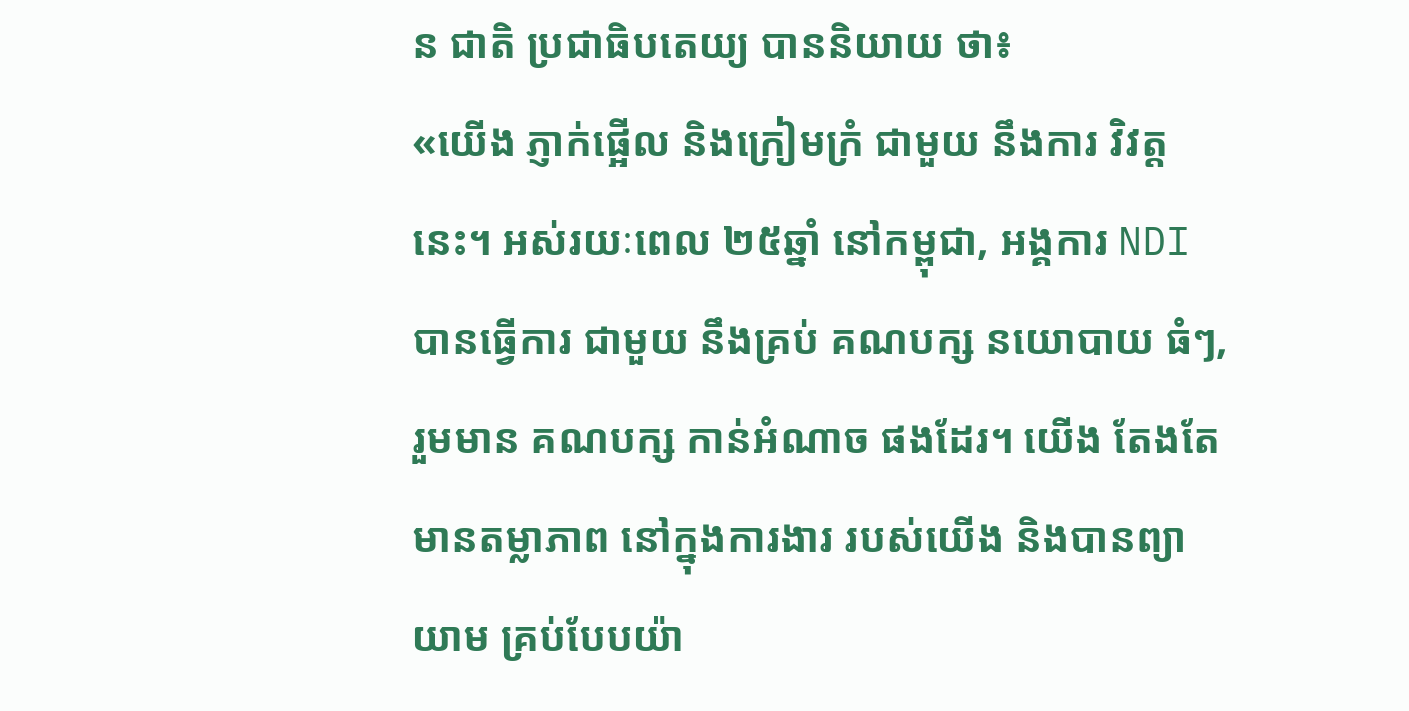ន ជាតិ ប្រជាធិបតេយ្យ បាននិយាយ ថា៖
«យើង ភ្ញាក់ផ្អើល និងក្រៀមក្រំ ជាមួយ នឹងការ វិវត្តនេះ។ អស់រយៈពេល ២៥ឆ្នាំ នៅកម្ពុជា, អង្គការ NDI បានធ្វើការ ជាមួយ នឹងគ្រប់ គណបក្ស នយោបាយ ធំៗ, រួមមាន គណបក្ស កាន់អំណាច ផងដែរ។ យើង តែងតែ មានតម្លាភាព នៅក្នុងការងារ របស់យើង និងបានព្យាយាម គ្រប់បែបយ៉ា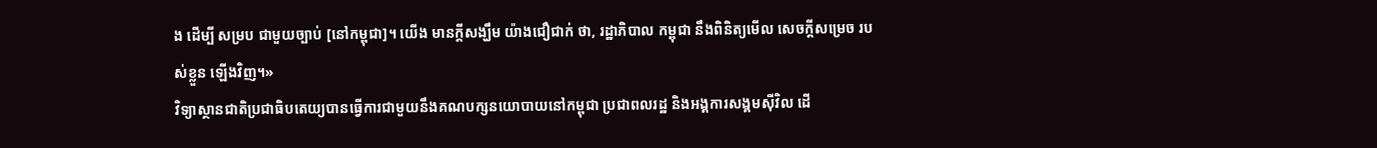ង ដើម្បី សម្រប ជាមួយច្បាប់ [នៅកម្ពុជា]។ យើង មានក្តីសង្ឃឹម យ៉ាងជឿជាក់ ថា, រដ្ឋាភិបាល កម្ពុជា នឹងពិនិត្យមើល សេចក្តីសម្រេច របស់ខ្លួន ឡើងវិញ។»
វិទ្យាស្ថានជាតិប្រជាធិបតេយ្យបានធ្វើការជាមួយនឹងគណបក្សនយោបាយនៅកម្ពុជា ប្រជាពលរដ្ឋ និងអង្គការសង្គមស៊ីវិល ដើ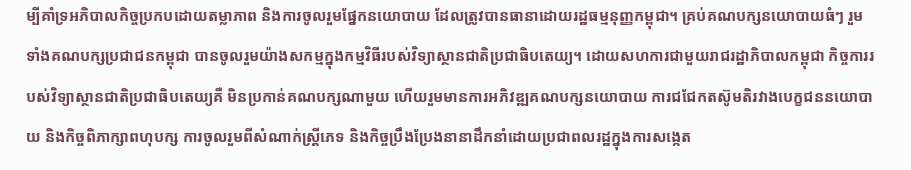ម្បីគាំទ្រអភិបាលកិច្ចប្រកបដោយតម្លាភាព និងការចូលរួមផ្នែកនយោបាយ ដែលត្រូវបានធានាដោយរដ្ឋធម្មនុញ្ញកម្ពុជា។ គ្រប់គណបក្សនយោបាយធំៗ រួមទាំងគណបក្សប្រជាជនកម្ពុជា បានចូលរួមយ៉ាងសកម្មក្នុងកម្មវិធីរបស់វិទ្យាស្ថានជាតិប្រជាធិបតេយ្យ។ ដោយសហការជាមួយរាជរដ្ឋាភិបាលកម្ពុជា កិច្ចការរបស់វិទ្យាស្ថានជាតិប្រជាធិបតេយ្យគឺ មិនប្រកាន់គណបក្សណាមួយ ហើយរួមមានការអភិវឌ្ឍគណបក្សនយោបាយ ការជជែកតស៊ូមតិរវាងបេក្ខជននយោបាយ និងកិច្ចពិភាក្សាពហុបក្ស ការចូលរួមពីសំណាក់ស្រ្តីភេទ និងកិច្ចប្រឹងប្រែងនានាដឹកនាំដោយប្រជាពលរដ្ឋក្នុងការសង្កេត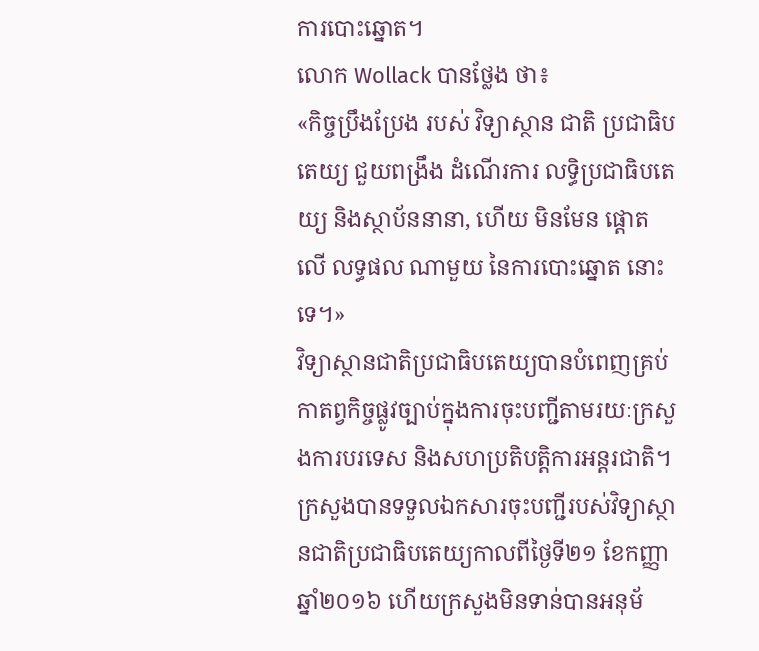ការបោះឆ្នោត។
លោក Wollack បានថ្លែង ថា៖
«កិច្ចប្រឹងប្រែង របស់ វិទ្យាស្ថាន ជាតិ ប្រជាធិបតេយ្យ ជួយពង្រឹង ដំណើរការ លទ្ធិប្រជាធិបតេយ្យ និងស្ថាប័ននានា, ហើយ មិនមែន ផ្តោតលើ លទ្ធផល ណាមួយ នៃការបោះឆ្នោត នោះទេ។»
វិទ្យាស្ថានជាតិប្រជាធិបតេយ្យបានបំពេញគ្រប់កាតព្វកិច្ចផ្លូវច្បាប់ក្នុងការចុះបញ្ជីតាមរយៈក្រសួងការបរទេស និងសហប្រតិបត្តិការអន្តរជាតិ។ ក្រសួងបានទទួលឯកសារចុះបញ្ជីរបស់វិទ្យាស្ថានជាតិប្រជាធិបតេយ្យកាលពីថ្ងៃទី២១ ខែកញ្ញា ឆ្នាំ២០១៦ ហើយក្រសួងមិនទាន់បានអនុម័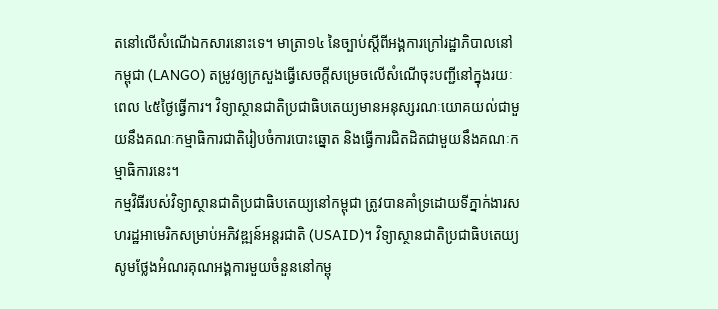តនៅលើសំណើឯកសារនោះទេ។ មាត្រា១៤ នៃច្បាប់ស្តីពីអង្គការក្រៅរដ្ឋាភិបាលនៅកម្ពុជា (LANGO) តម្រូវឲ្យក្រសួងធ្វើសេចក្តីសម្រេចលើសំណើចុះបញ្ជីនៅក្នុងរយៈពេល ៤៥ថ្ងៃធ្វើការ។ វិទ្យាស្ថានជាតិប្រជាធិបតេយ្យមានអនុស្សរណៈយោគយល់ជាមួយនឹងគណៈកម្មាធិការជាតិរៀបចំការបោះឆ្នោត និងធ្វើការជិតដិតជាមួយនឹងគណៈកម្មាធិការនេះ។
កម្មវិធីរបស់វិទ្យាស្ថានជាតិប្រជាធិបតេយ្យនៅកម្ពុជា ត្រូវបានគាំទ្រដោយទីភ្នាក់ងារសហរដ្ឋអាមេរិកសម្រាប់អភិវឌ្ឍន៍អន្តរជាតិ (USAID)។ វិទ្យាស្ថានជាតិប្រជាធិបតេយ្យសូមថ្លែងអំណរគុណអង្គការមួយចំនួននៅកម្ពុ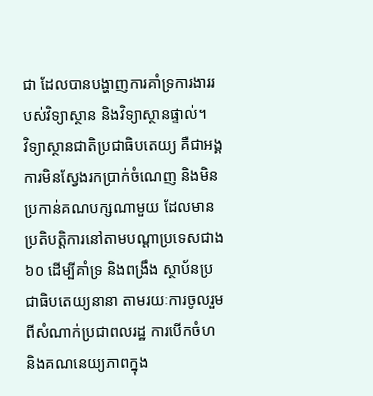ជា ដែលបានបង្ហាញការគាំទ្រការងាររបស់វិទ្យាស្ថាន និងវិទ្យាស្ថានផ្ទាល់។
វិទ្យាស្ថានជាតិប្រជាធិបតេយ្យ គឺជាអង្គការមិនស្វែងរកប្រាក់ចំណេញ និងមិនប្រកាន់គណបក្សណាមួយ ដែលមានប្រតិបត្តិការនៅតាមបណ្តាប្រទេសជាង ៦០ ដើម្បីគាំទ្រ និងពង្រឹង ស្ថាប័នប្រជាធិបតេយ្យនានា តាមរយៈការចូលរួមពីសំណាក់ប្រជាពលរដ្ឋ ការបើកចំហ និងគណនេយ្យភាពក្នុង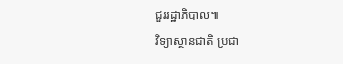ជួររដ្ឋាភិបាល៕
វិទ្យាស្ថានជាតិ ប្រជា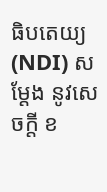ធិបតេយ្យ (NDI) សម្តែង នូវសេចក្តី ខ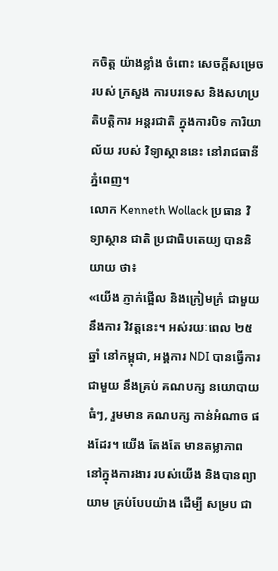កចិត្ត យ៉ាងខ្លាំង ចំពោះ សេចក្តីសម្រេច របស់ ក្រសួង ការបរទេស និងសហប្រតិបត្តិការ អន្តរជាតិ ក្នុងការបិទ ការិយាល័យ របស់ វិទ្យាស្ថាននេះ នៅរាជធានី ភ្នំពេញ។
លោក Kenneth Wollack ប្រធាន វិទ្យាស្ថាន ជាតិ ប្រជាធិបតេយ្យ បាននិយាយ ថា៖
«យើង ភ្ញាក់ផ្អើល និងក្រៀមក្រំ ជាមួយ នឹងការ វិវត្តនេះ។ អស់រយៈពេល ២៥ឆ្នាំ នៅកម្ពុជា, អង្គការ NDI បានធ្វើការ ជាមួយ នឹងគ្រប់ គណបក្ស នយោបាយ ធំៗ, រួមមាន គណបក្ស កាន់អំណាច ផងដែរ។ យើង តែងតែ មានតម្លាភាព នៅក្នុងការងារ របស់យើង និងបានព្យាយាម គ្រប់បែបយ៉ាង ដើម្បី សម្រប ជា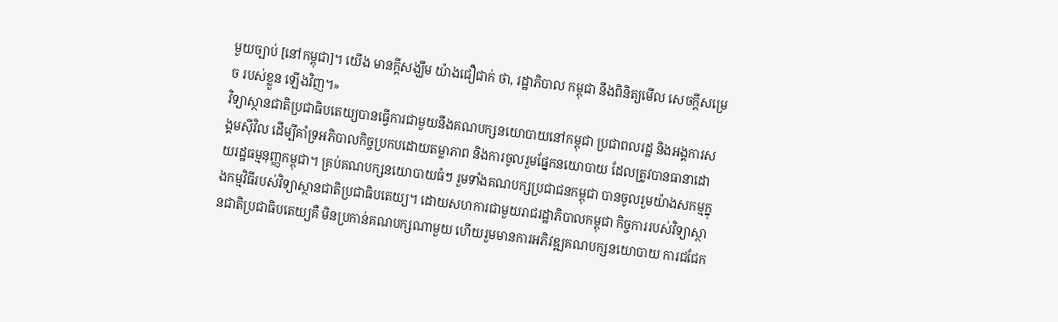មួយច្បាប់ [នៅកម្ពុជា]។ យើង មានក្តីសង្ឃឹម យ៉ាងជឿជាក់ ថា, រដ្ឋាភិបាល កម្ពុជា នឹងពិនិត្យមើល សេចក្តីសម្រេច របស់ខ្លួន ឡើងវិញ។»
វិទ្យាស្ថានជាតិប្រជាធិបតេយ្យបានធ្វើការជាមួយនឹងគណបក្សនយោបាយនៅកម្ពុជា ប្រជាពលរដ្ឋ និងអង្គការសង្គមស៊ីវិល ដើម្បីគាំទ្រអភិបាលកិច្ចប្រកបដោយតម្លាភាព និងការចូលរួមផ្នែកនយោបាយ ដែលត្រូវបានធានាដោយរដ្ឋធម្មនុញ្ញកម្ពុជា។ គ្រប់គណបក្សនយោបាយធំៗ រួមទាំងគណបក្សប្រជាជនកម្ពុជា បានចូលរួមយ៉ាងសកម្មក្នុងកម្មវិធីរបស់វិទ្យាស្ថានជាតិប្រជាធិបតេយ្យ។ ដោយសហការជាមួយរាជរដ្ឋាភិបាលកម្ពុជា កិច្ចការរបស់វិទ្យាស្ថានជាតិប្រជាធិបតេយ្យគឺ មិនប្រកាន់គណបក្សណាមួយ ហើយរួមមានការអភិវឌ្ឍគណបក្សនយោបាយ ការជជែក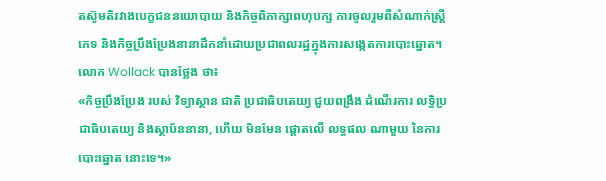តស៊ូមតិរវាងបេក្ខជននយោបាយ និងកិច្ចពិភាក្សាពហុបក្ស ការចូលរួមពីសំណាក់ស្រ្តីភេទ និងកិច្ចប្រឹងប្រែងនានាដឹកនាំដោយប្រជាពលរដ្ឋក្នុងការសង្កេតការបោះឆ្នោត។
លោក Wollack បានថ្លែង ថា៖
«កិច្ចប្រឹងប្រែង របស់ វិទ្យាស្ថាន ជាតិ ប្រជាធិបតេយ្យ ជួយពង្រឹង ដំណើរការ លទ្ធិប្រជាធិបតេយ្យ និងស្ថាប័ននានា, ហើយ មិនមែន ផ្តោតលើ លទ្ធផល ណាមួយ នៃការបោះឆ្នោត នោះទេ។»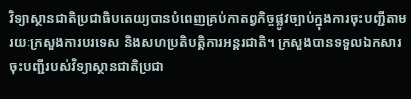វិទ្យាស្ថានជាតិប្រជាធិបតេយ្យបានបំពេញគ្រប់កាតព្វកិច្ចផ្លូវច្បាប់ក្នុងការចុះបញ្ជីតាមរយៈក្រសួងការបរទេស និងសហប្រតិបត្តិការអន្តរជាតិ។ ក្រសួងបានទទួលឯកសារចុះបញ្ជីរបស់វិទ្យាស្ថានជាតិប្រជា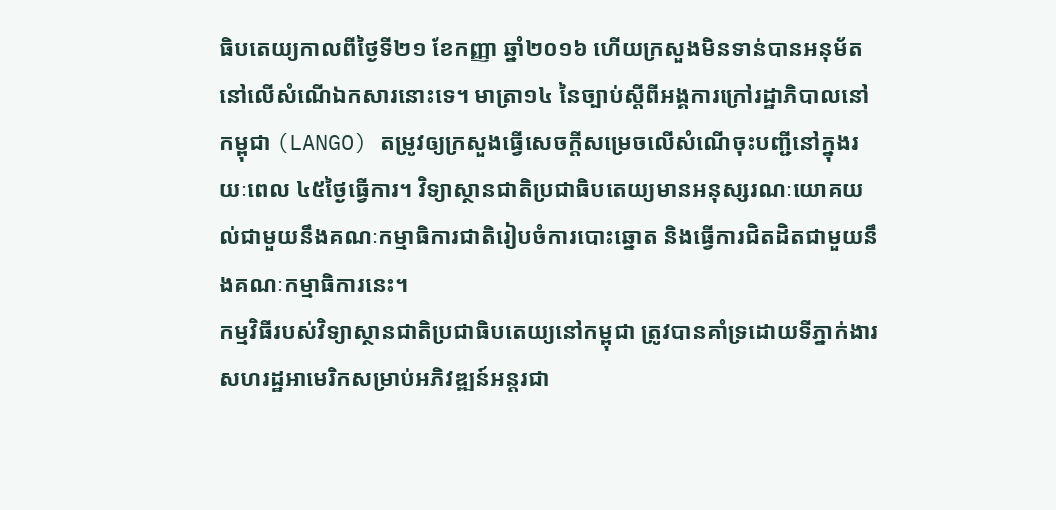ធិបតេយ្យកាលពីថ្ងៃទី២១ ខែកញ្ញា ឆ្នាំ២០១៦ ហើយក្រសួងមិនទាន់បានអនុម័តនៅលើសំណើឯកសារនោះទេ។ មាត្រា១៤ នៃច្បាប់ស្តីពីអង្គការក្រៅរដ្ឋាភិបាលនៅកម្ពុជា (LANGO) តម្រូវឲ្យក្រសួងធ្វើសេចក្តីសម្រេចលើសំណើចុះបញ្ជីនៅក្នុងរយៈពេល ៤៥ថ្ងៃធ្វើការ។ វិទ្យាស្ថានជាតិប្រជាធិបតេយ្យមានអនុស្សរណៈយោគយល់ជាមួយនឹងគណៈកម្មាធិការជាតិរៀបចំការបោះឆ្នោត និងធ្វើការជិតដិតជាមួយនឹងគណៈកម្មាធិការនេះ។
កម្មវិធីរបស់វិទ្យាស្ថានជាតិប្រជាធិបតេយ្យនៅកម្ពុជា ត្រូវបានគាំទ្រដោយទីភ្នាក់ងារសហរដ្ឋអាមេរិកសម្រាប់អភិវឌ្ឍន៍អន្តរជា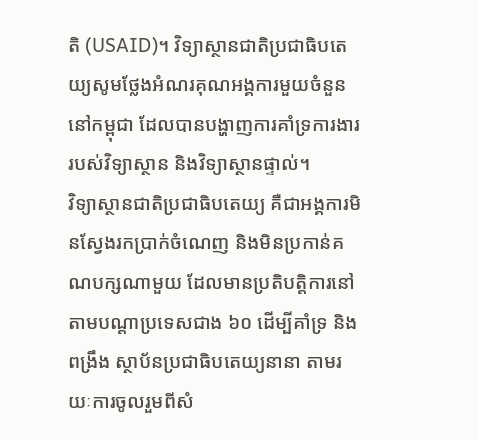តិ (USAID)។ វិទ្យាស្ថានជាតិប្រជាធិបតេយ្យសូមថ្លែងអំណរគុណអង្គការមួយចំនួននៅកម្ពុជា ដែលបានបង្ហាញការគាំទ្រការងាររបស់វិទ្យាស្ថាន និងវិទ្យាស្ថានផ្ទាល់។
វិទ្យាស្ថានជាតិប្រជាធិបតេយ្យ គឺជាអង្គការមិនស្វែងរកប្រាក់ចំណេញ និងមិនប្រកាន់គណបក្សណាមួយ ដែលមានប្រតិបត្តិការនៅតាមបណ្តាប្រទេសជាង ៦០ ដើម្បីគាំទ្រ និងពង្រឹង ស្ថាប័នប្រជាធិបតេយ្យនានា តាមរយៈការចូលរួមពីសំ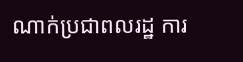ណាក់ប្រជាពលរដ្ឋ ការ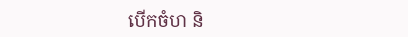បើកចំហ និ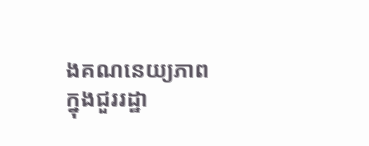ងគណនេយ្យភាពក្នុងជួររដ្ឋា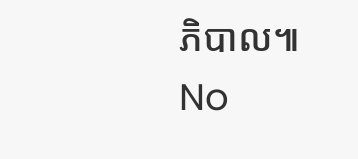ភិបាល៕
No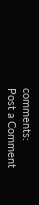comments:
Post a Comment